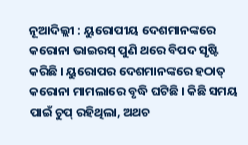ନୂଆଦିଲ୍ଲୀ : ୟୁରୋପୀୟ ଦେଶମାନଙ୍କରେ କରୋନା ଭାଇରସ୍ ପୁଣି ଥରେ ବିପଦ ସୃଷ୍ଟି କରିଛି । ୟୁରୋପର ଦେଶମାନଙ୍କରେ ହଠାତ୍ କରୋନା ମାମଲାରେ ବୃଦ୍ଧି ଘଟିଛି । କିଛି ସମୟ ପାଇଁ ଚୁପ୍ ରହିଥିଲା, ଅଥଚ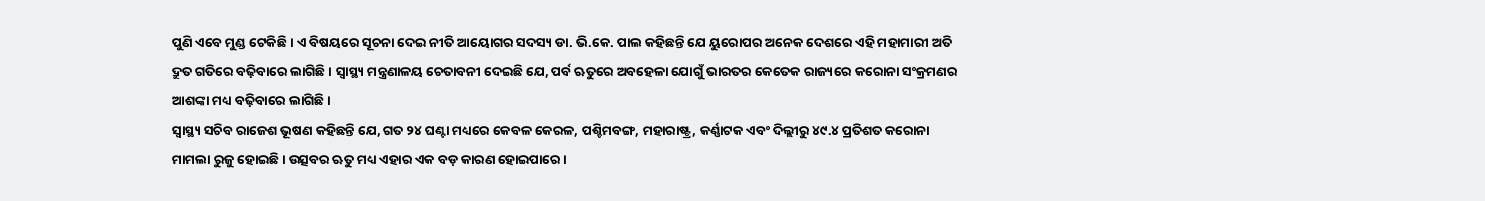ପୁଣି ଏବେ ମୁଣ୍ଡ ଟେକିଛି । ଏ ବିଷୟରେ ସୂଚନା ଦେଇ ନୀତି ଆୟୋଗର ସଦସ୍ୟ ଡା. ଭି.କେ. ପାଲ କହିଛନ୍ତି ଯେ ୟୁରୋପର ଅନେକ ଦେଶରେ ଏହି ମହାମାରୀ ଅତି ଦ୍ରୁତ ଗତିରେ ବଢ଼ିବାରେ ଲାଗିଛି । ସ୍ୱାସ୍ଥ୍ୟ ମନ୍ତ୍ରଣାଳୟ ଚେତାବନୀ ଦେଇଛି ଯେ, ପର୍ବ ଋତୁରେ ଅବହେଳା ଯୋଗୁଁ ଭାରତର କେତେକ ରାଜ୍ୟରେ କରୋନା ସଂକ୍ରମଣର ଆଶଙ୍କା ମଧ୍ୟ ବଢ଼ିବାରେ ଲାଗିଛି ।
ସ୍ୱାସ୍ଥ୍ୟ ସଚିବ ରାଜେଶ ଭୂଷଣ କହିଛନ୍ତି ଯେ, ଗତ ୨୪ ଘଣ୍ଟା ମଧ୍ୟରେ କେବଳ କେରଳ, ପଶ୍ଚିମବଙ୍ଗ, ମହାରାଷ୍ଟ୍ର, କର୍ଣ୍ଣାଟକ ଏବଂ ଦିଲ୍ଲୀରୁ ୪୯.୪ ପ୍ରତିଶତ କରୋନା ମାମଲା ରୁଜୁ ହୋଇଛି । ଉତ୍ସବର ଋତୁ ମଧ୍ୟ ଏହାର ଏକ ବଡ଼ କାରଣ ହୋଇପାରେ ।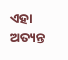ଏହା ଅତ୍ୟନ୍ତ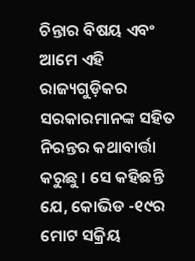ଚିନ୍ତାର ବିଷୟ ଏବଂ ଆମେ ଏହି ରାଜ୍ୟଗୁଡ଼ିକର ସରକାରମାନଙ୍କ ସହିତ ନିରନ୍ତର କଥାବାର୍ତ୍ତା କରୁଛୁ । ସେ କହିଛନ୍ତି ଯେ, କୋଭିଡ -୧୯ର ମୋଟ ସକ୍ରିୟ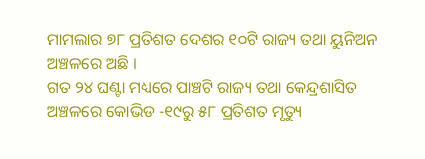ମାମଲାର ୭୮ ପ୍ରତିଶତ ଦେଶର ୧୦ଟି ରାଜ୍ୟ ତଥା ୟୁନିଅନ ଅଞ୍ଚଳରେ ଅଛି ।
ଗତ ୨୪ ଘଣ୍ଟା ମଧ୍ୟରେ ପାଞ୍ଚଟି ରାଜ୍ୟ ତଥା କେନ୍ଦ୍ରଶାସିତ ଅଞ୍ଚଳରେ କୋଭିଡ -୧୯ରୁ ୫୮ ପ୍ରତିଶତ ମୃତ୍ୟୁ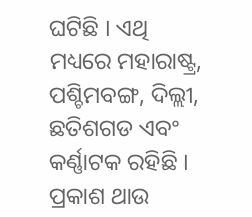ଘଟିଛି । ଏଥି ମଧ୍ୟରେ ମହାରାଷ୍ଟ୍ର, ପଶ୍ଚିମବଙ୍ଗ, ଦିଲ୍ଲୀ, ଛତିଶଗଡ ଏବଂ କର୍ଣ୍ଣାଟକ ରହିଛି । ପ୍ରକାଶ ଥାଉ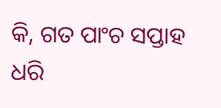କି, ଗତ ପାଂଚ ସପ୍ତାହ ଧରି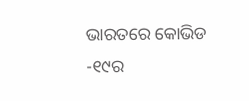ଭାରତରେ କୋଭିଡ -୧୯ର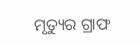ମୃତ୍ୟୁର ଗ୍ରାଫ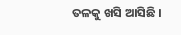ତଳକୁ ଖସି ଆସିଛି ।